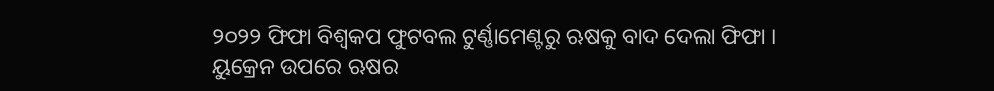୨୦୨୨ ଫିଫା ବିଶ୍ୱକପ ଫୁଟବଲ ଟୁର୍ଣ୍ଣାମେଣ୍ଟରୁ ଋଷକୁ ବାଦ ଦେଲା ଫିଫା । ୟୁକ୍ରେନ ଉପରେ ଋଷର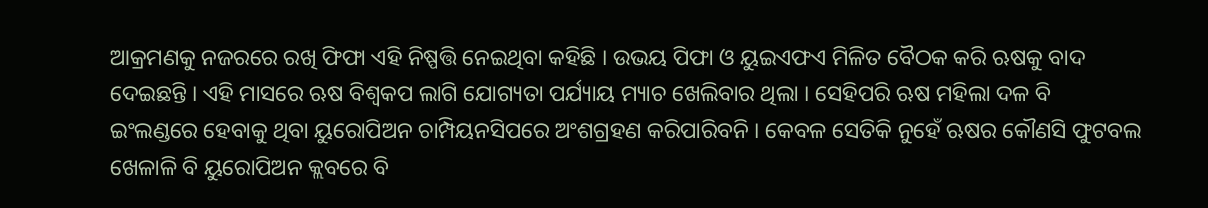ଆକ୍ରମଣକୁ ନଜରରେ ରଖି ଫିଫା ଏହି ନିଷ୍ପତ୍ତି ନେଇଥିବା କହିଛି । ଉଭୟ ପିଫା ଓ ୟୁଇଏଫଏ ମିଳିତ ବୈଠକ କରି ଋଷକୁ ବାଦ ଦେଇଛନ୍ତି । ଏହି ମାସରେ ଋଷ ବିଶ୍ୱକପ ଲାଗି ଯୋଗ୍ୟତା ପର୍ଯ୍ୟାୟ ମ୍ୟାଚ ଖେଲିବାର ଥିଲା । ସେହିପରି ଋଷ ମହିଲା ଦଳ ବି ଇଂଲଣ୍ଡରେ ହେବାକୁ ଥିବା ୟୁରୋପିଅନ ଚାମ୍ପିୟନସିପରେ ଅଂଶଗ୍ରହଣ କରିପାରିବନି । କେବଳ ସେତିକି ନୁହେଁ ଋଷର କୌଣସି ଫୁଟବଲ ଖେଳାଳି ବି ୟୁରୋପିଅନ କ୍ଲବରେ ବି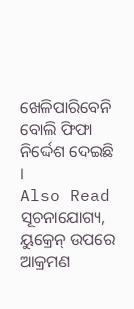ଖେଳିପାରିବେନି ବୋଲି ଫିଫା ନିର୍ଦ୍ଦେଶ ଦେଇଛି ।
Also Read
ସୂଚନାଯୋଗ୍ୟ, ୟୁକ୍ରେନ୍ ଉପରେ ଆକ୍ରମଣ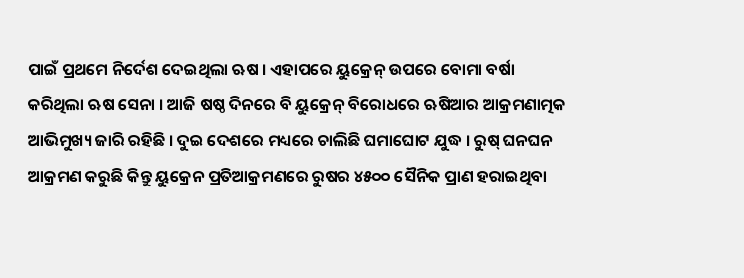ପାଇଁ ପ୍ରଥମେ ନିର୍ଦେଶ ଦେଇଥିଲା ଋଷ । ଏହାପରେ ୟୁକ୍ରେନ୍ ଉପରେ ବୋମା ବର୍ଷା କରିଥିଲା ଋଷ ସେନା । ଆଜି ଷଷ୍ଠ ଦିନରେ ବି ୟୁକ୍ରେନ୍ ବିରୋଧରେ ଋଷିଆର ଆକ୍ରମଣାତ୍ମକ ଆଭିମୁଖ୍ୟ ଜାରି ରହିଛି । ଦୁଇ ଦେଶରେ ମଧ୍ୟରେ ଚାଲିଛି ଘମାଘୋଟ ଯୁଦ୍ଧ । ରୁଷ୍ ଘନଘନ ଆକ୍ରମଣ କରୁଛି କିନ୍ତୁ ୟୁକ୍ରେନ ପ୍ରତିଆକ୍ରମଣରେ ରୁଷର ୪୫୦୦ ସୈନିକ ପ୍ରାଣ ହରାଇଥିବା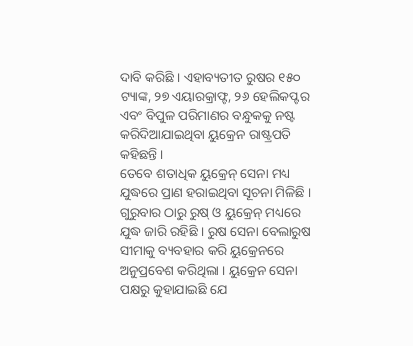ଦାବି କରିଛି । ଏହାବ୍ୟତୀତ ରୁଷର ୧୫୦ ଟ୍ୟାଙ୍କ, ୨୭ ଏୟାରକ୍ରାଫ୍ଟ, ୨୬ ହେଲିକପ୍ଟର ଏବଂ ବିପୁଳ ପରିମାଣର ବନ୍ଧୁକକୁ ନଷ୍ଟ କରିଦିଆଯାଇଥିବା ୟୁକ୍ରେନ ରାଷ୍ଟ୍ରପତି କହିଛନ୍ତି ।
ତେବେ ଶତାଧିକ ୟୁକ୍ରେନ୍ ସେନା ମଧ୍ୟ ଯୁଦ୍ଧରେ ପ୍ରାଣ ହରାଇଥିବା ସୂଚନା ମିଳିଛି । ଗୁରୁବାର ଠାରୁ ରୁଷ୍ ଓ ୟୁକ୍ରେନ୍ ମଧ୍ୟରେ ଯୁଦ୍ଧ ଜାରି ରହିଛି । ରୁଷ ସେନା ବେଲାରୁଷ ସୀମାକୁ ବ୍ୟବହାର କରି ୟୁକ୍ରେନରେ ଅନୁପ୍ରବେଶ କରିଥିଲା । ୟୁକ୍ରେନ ସେନା ପକ୍ଷରୁ କୁହାଯାଇଛି ଯେ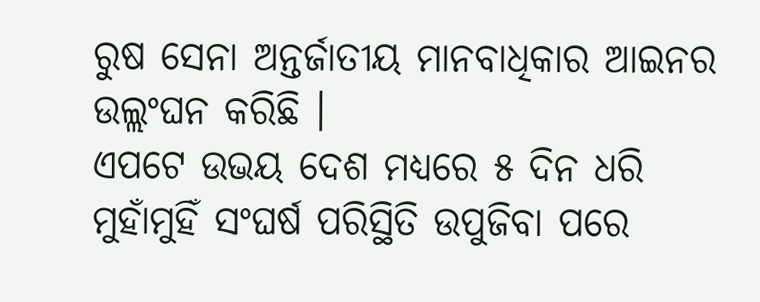ରୁଷ ସେନା ଅନ୍ତର୍ଜାତୀୟ ମାନବାଧିକାର ଆଇନର ଉଲ୍ଲଂଘନ କରିଛି ।
ଏପଟେ ଉଭୟ ଦେଶ ମଧ୍ୟରେ ୫ ଦିନ ଧରି ମୁହାଁମୁହିଁ ସଂଘର୍ଷ ପରିସ୍ଥିତି ଉପୁଜିବା ପରେ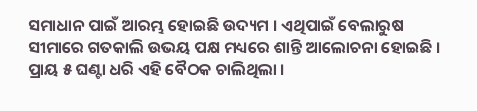ସମାଧାନ ପାଇଁ ଆରମ୍ଭ ହୋଇଛି ଉଦ୍ୟମ । ଏଥିପାଇଁ ବେଲାରୁଷ ସୀମାରେ ଗତକାଲି ଉଭୟ ପକ୍ଷ ମଧ୍ୟରେ ଶାନ୍ତି ଆଲୋଚନା ହୋଇଛି । ପ୍ରାୟ ୫ ଘଣ୍ଟା ଧରି ଏହି ବୈଠକ ଚାଲିଥିଲା ।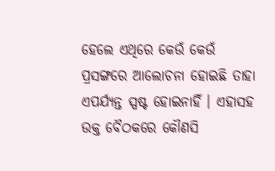ହେଲେ ଏଥିରେ କେଉଁ କେଉଁ ପ୍ରସଙ୍ଗରେ ଆଲୋଚନା ହୋଇଛି ତାହା ଏପର୍ଯ୍ୟନ୍ତ ସ୍ପଷ୍ଟ ହୋଇନାହିଁ । ଏହାସହ ଉକ୍ତ ବୈଠକରେ କୌଣସି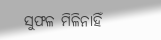ସୁଫଳ ମିଳିନାହିଁ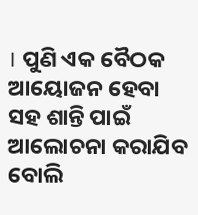। ପୁଣି ଏକ ବୈଠକ ଆୟୋଜନ ହେବା ସହ ଶାନ୍ତି ପାଇଁ ଆଲୋଚନା କରାଯିବ ବୋଲି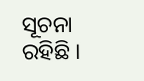ସୂଚନା ରହିଛି ।